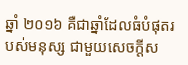ឆ្នាំ ២០១៦ គឺជាឆ្នាំដែលធំបំផុតរបស់មនុស្ស ជាមួយសេចក្ដីស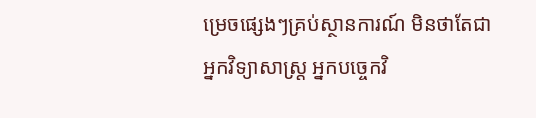ម្រេចផ្សេងៗគ្រប់ស្ថានការណ៍ មិនថាតែជា អ្នកវិទ្យាសាស្រ្ត អ្នកបច្ចេកវិ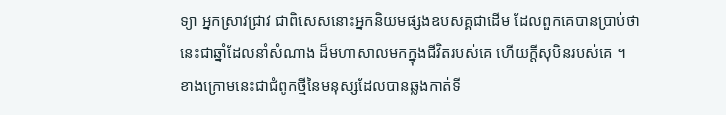ទ្យា អ្នកស្រាវជ្រាវ ជាពិសេសនោះអ្នកនិយមផ្សងឧបសគ្គជាដើម ដែលពួកគេបានប្រាប់ថា នេះជាឆ្នាំដែលនាំសំណាង ដ៏មហាសាលមកក្នុងជីវិតរបស់គេ ហើយក្ដីសុបិនរបស់គេ ។
ខាងក្រោមនេះជាជំពូកថ្មីនៃមនុស្សដែលបានឆ្លងកាត់ទី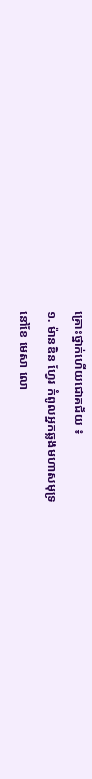គ្រោះថ្នាក់ហើយជោគជ័យ ៖
១. ម៉ានឌិន ហ្វែរ កំពូលអ្នកឆ្លងមហាសមុទ្រ
នៅខែ មេសា លោ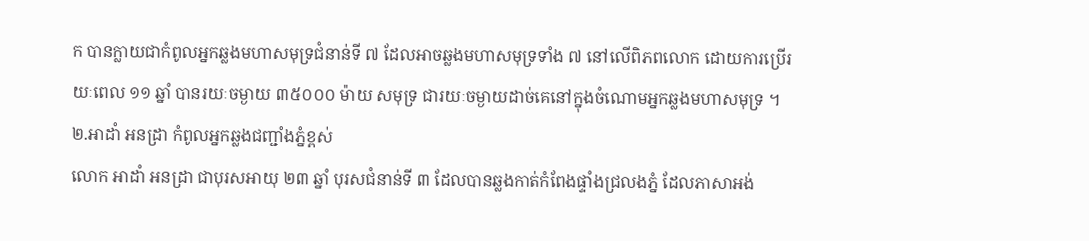ក បានក្លាយជាកំពូលអ្នកឆ្លងមហាសមុទ្រជំនាន់ទី ៧ ដែលអាចឆ្លងមហាសមុទ្រទាំង ៧ នៅលើពិភពលោក ដោយការប្រើរយៈពេល ១១ ឆ្នាំ បានរយៈចម្ងាយ ៣៥០០០ ម៉ាយ សមុទ្រ ជារយៈចម្ងាយដាច់គេនៅក្នុងចំណោមអ្នកឆ្លងមហាសមុទ្រ ។
២.អាដាំ អនដ្រា កំពូលអ្នកឆ្លងជញ្ជាំងភ្នំខ្ពស់
លោក អាដាំ អនដ្រា ជាបុរសអាយុ ២៣ ឆ្នាំ បុរសជំនាន់ទី ៣ ដែលបានឆ្លងកាត់កំពែងផ្ទាំងជ្រលងភ្នំ ដែលភាសាអង់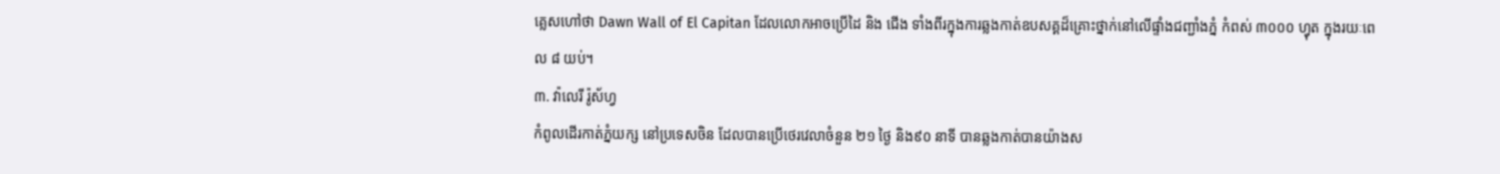គ្លេសហៅថា Dawn Wall of El Capitan ដែលលោកអាចប្រើដៃ និង ជើង ទាំងពីរក្នុងការឆ្លងកាត់ឧបសគ្គដ៏គ្រោះថ្នាក់នៅលើផ្ទាំងជញ្ជាំងភ្នំ កំពស់ ៣០០០ ហ្វុត ក្នុងរយៈពេល ៨ យប់។
៣. វ៉ាលេរី រ៉ូស័ហ្វ
កំពូលដើរកាត់ភ្នំយក្ស នៅប្រទេសចិន ដែលបានប្រើថេរវេលាចំនួន ២១ ថ្ងៃ និង៩០ នាទី បានឆ្លងកាត់បានយ៉ាងស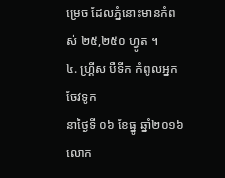ម្រេច ដែលភ្នំនោះមានកំពស់ ២៥,២៥០ ហ្វូត ។
៤. ហ្គ្រីស បឺទីក កំពូលអ្នកចែវទូក
នាថ្ងៃទី ០៦ ខែធ្នូ ឆ្នាំ២០១៦ លោក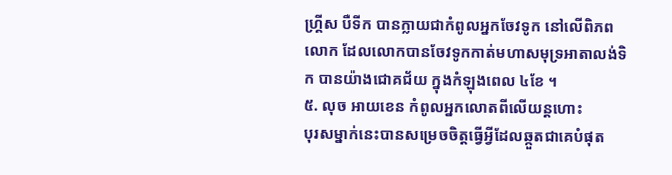ហ្គ្រីស បឺទីក បានក្លាយជាកំពូលអ្នកចែវទូក នៅលើពិភពលោក ដែលលោកបានចែវទូកកាត់មហាសមុទ្រអាតាលង់ទិក បានយ៉ាងជោគជ័យ ក្នុងកំឡុងពេល ៤ខែ ។
៥. លុច អាយខេន កំពូលអ្នកលោតពីលើយន្ដហោះ
បុរសម្នាក់នេះបានសម្រេចចិត្តធ្វើអ្វីដែលឆ្កួតជាគេបំផុត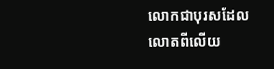លោកជាបុរសដែលលោតពីលើយ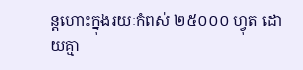ន្ដហោះក្នុងរយៈកំពស់ ២៥០០០ ហ្វុត ដោយគ្មា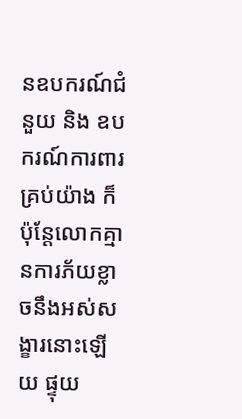នឧបករណ៍ជំនួយ និង ឧបករណ៍ការពារគ្រប់យ៉ាង ក៏ប៉ុន្ដែលោកគ្មានការភ័យខ្លាចនឹងអស់សង្ខារនោះឡើយ ផ្ទុយ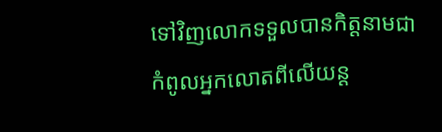ទៅវិញលោកទទួលបានកិត្តនាមជា កំពូលអ្នកលោតពីលើយន្ដ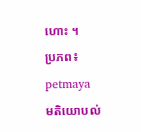ហោះ ។
ប្រភព៖ petmaya
មតិយោបល់